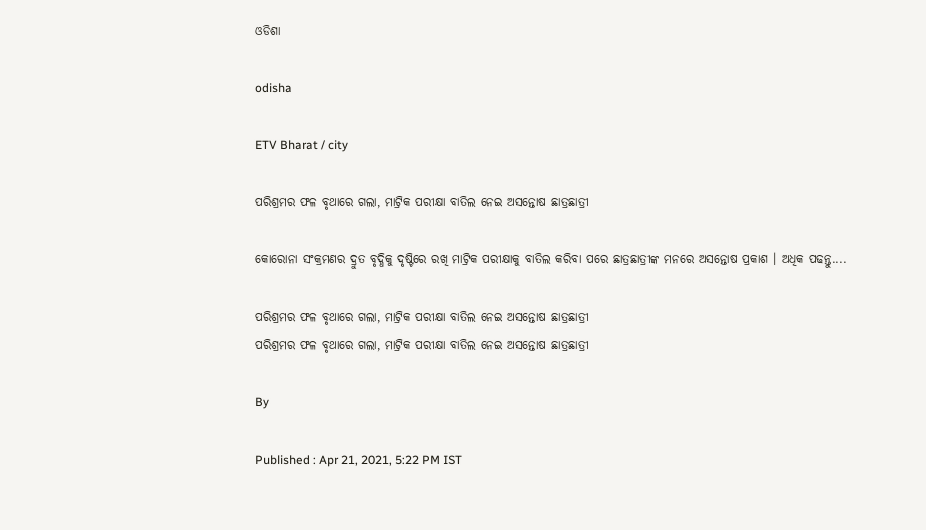ଓଡିଶା

odisha

ETV Bharat / city

ପରିଶ୍ରମର ଫଳ ବୃଥାରେ ଗଲା, ମାଟ୍ରିକ ପରୀକ୍ଷା ବାତିଲ ନେଇ ଅସନ୍ତୋଷ ଛାତ୍ରଛାତ୍ରୀ

କୋରୋନା ସଂକ୍ରମଣର ଦ୍ରୁତ ବୃଦ୍ଧିକୁ ଦୃଷ୍ଟିରେ ରଖି ମାଟ୍ରିକ ପରୀକ୍ଷାକୁ ବାତିଲ କରିବା ପରେ ଛାତ୍ରଛାତ୍ରୀଙ୍କ ମନରେ ଅସନ୍ତୋଷ ପ୍ରକାଶ । ଅଧିକ ପଢନ୍ତୁ....

ପରିଶ୍ରମର ଫଳ ବୃଥାରେ ଗଲା, ମାଟ୍ରିକ ପରୀକ୍ଷା ବାତିଲ ନେଇ ଅସନ୍ତୋଷ ଛାତ୍ରଛାତ୍ରୀ
ପରିଶ୍ରମର ଫଳ ବୃଥାରେ ଗଲା, ମାଟ୍ରିକ ପରୀକ୍ଷା ବାତିଲ ନେଇ ଅସନ୍ତୋଷ ଛାତ୍ରଛାତ୍ରୀ

By

Published : Apr 21, 2021, 5:22 PM IST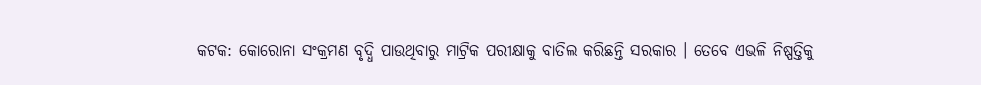କଟକ: କୋରୋନା ସଂକ୍ରମଣ ବୃଦ୍ଧି ପାଉଥିବାରୁ ମାଟ୍ରିକ ପରୀକ୍ଷାକୁ ବାତିଲ କରିଛନ୍ତି ସରକାର । ତେବେ ଏଭଳି ନିଷ୍ପତ୍ତିକୁ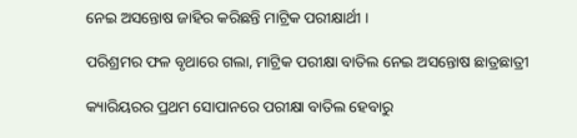ନେଇ ଅସନ୍ତୋଷ ଜାହିର କରିଛନ୍ତି ମାଟ୍ରିକ ପରୀକ୍ଷାର୍ଥୀ ।

ପରିଶ୍ରମର ଫଳ ବୃଥାରେ ଗଲା, ମାଟ୍ରିକ ପରୀକ୍ଷା ବାତିଲ ନେଇ ଅସନ୍ତୋଷ ଛାତ୍ରଛାତ୍ରୀ

କ୍ୟାରିୟରର ପ୍ରଥମ ସୋପାନରେ ପରୀକ୍ଷା ବାତିଲ ହେବାରୁ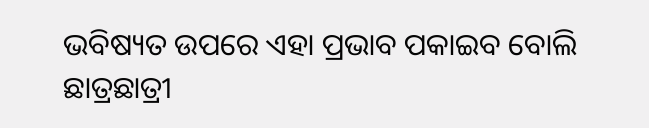ଭବିଷ୍ୟତ ଉପରେ ଏହା ପ୍ରଭାବ ପକାଇବ ବୋଲି ଛାତ୍ରଛାତ୍ରୀ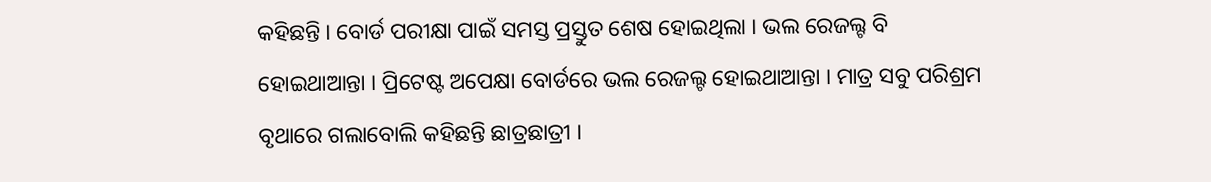କହିଛନ୍ତି । ବୋର୍ଡ ପରୀକ୍ଷା ପାଇଁ ସମସ୍ତ ପ୍ରସ୍ତୁତ ଶେଷ ହୋଇଥିଲା । ଭଲ ରେଜଲ୍ଟ ବି ହୋଇଥାଆନ୍ତା । ପ୍ରିଟେଷ୍ଟ ଅପେକ୍ଷା ବୋର୍ଡରେ ଭଲ ରେଜଲ୍ଟ ହୋଇଥାଆନ୍ତା । ମାତ୍ର ସବୁ ପରିଶ୍ରମ ବୃଥାରେ ଗଲାବୋଲି କହିଛନ୍ତି ଛାତ୍ରଛାତ୍ରୀ ।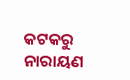କଟକରୁ ନାରାୟଣ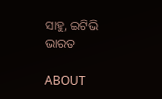ସାହୁ, ଇଟିଭି ଭାରତ

ABOUT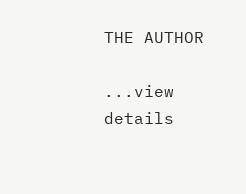THE AUTHOR

...view details